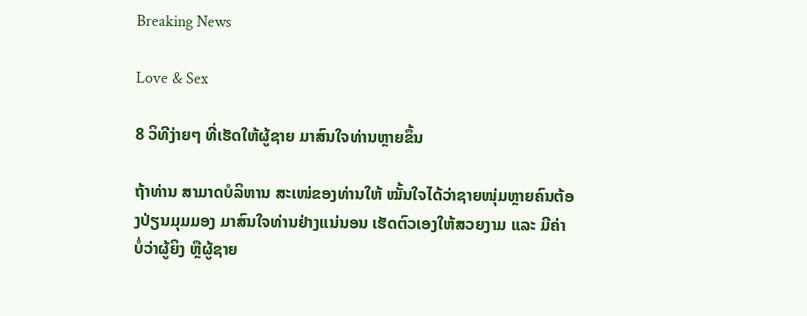Breaking News

Love & Sex

8 ວິທີງ່າຍໆ ທີ່ເຮັດໃຫ້ຜູ້ຊາຍ ມາສົນໃຈທ່ານຫຼາຍຂຶ້ນ

ຖ້າທ່ານ ສາມາດບໍລິຫານ ສະເໜ່ຂອງທ່ານໃຫ້ ໝັ້ນໃຈໄດ້ວ່າຊາຍໜຸ່ມຫຼາຍຄົນຕ້ອງປ່ຽນມຸມມອງ ມາສົນໃຈທ່ານຢ່າງແນ່ນອນ ເຮັດຕົວເອງໃຫ້ສວຍງາມ ແລະ ມີຄ່າ ບໍ່ວ່າຜູ້ຍິງ ຫຼືຜູ້ຊາຍ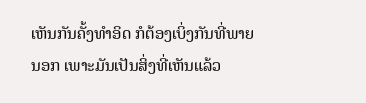ເຫັນກັນຄັ້ງທຳອິດ ກໍຕ້ອງເບິ່ງກັນທີ່ພາຍນອກ ເພາະມັນເປັນສິ່ງທີ່ເຫັນແລ້ວ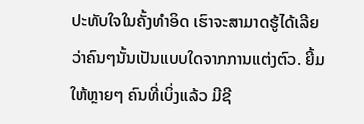ປະທັບໃຈໃນຄັ້ງທຳອິດ ເຮົາຈະສາມາດຮູ້ໄດ້ເລີຍວ່າຄົນໆນັ້ນເປັນແບບໃດຈາກການແຕ່ງຕົວ. ຍີ້ມໃຫ້ຫຼາຍໆ ຄົນທີ່ເບິ່ງແລ້ວ ມີຊີ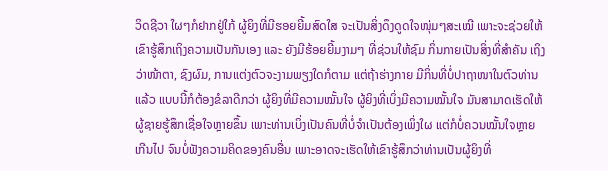ວິດຊີວາ ໃຜໆກໍຢາກຢູ່ໃກ້ ຜູ້ຍິງທີ່ມີຮອຍຍີ້ມສົດໃສ ຈະເປັນສິ່ງດຶງດູດໃຈໜຸ່ມໆສະເໝີ ເພາະຈະຊ່ວຍໃຫ້ເຂົາຮູ້ສຶກເຖິງຄວາມເປັນກັນເອງ ແລະ ຍັງມີຮ້ອຍຍີ້ມງາມໆ ທີ່ຊ່ວນໃຫ້ຊົມ ກິ່ນກາຍເປັນສິ່ງທີ່ສໍາຄັນ ເຖິງວ່າໜ້າຕາ, ຊົງຜົມ, ການແຕ່ງຕົວຈະງາມພຽງໃດກໍຕາມ ແຕ່ຖ້າຮ່າງກາຍ ມີກິ່ນທີ່ບໍ່ປາຖາໜາໃນຕົວທ່ານແລ້ວ ແບບນີ້ກໍຕ້ອງຂໍລາດີກວ່າ ຜູ້ຍິງທີ່ມີຄວາມໝັ້ນໃຈ ຜູ້ຍິງທີ່ເບິ່ງມີຄວາມໝັ້ນໃຈ ມັນສາມາດເຮັດໃຫ້ຜູ້ຊາຍຮູ້ສຶກເຊື່ອໃຈຫຼາຍຂຶ້ນ ເພາະທ່ານເບິ່ງເປັນຄົນທີ່ບໍ່ຈໍາເປັນຕ້ອງເພິ່ງໃຜ ແຕ່ກໍບໍ່ຄວນໝັ້ນໃຈຫຼາຍເກີນໄປ ຈົນບໍ່ຟັງຄວາມຄິດຂອງຄົນອື່ນ ເພາະອາດຈະເຮັດໃຫ້ເຂົາຮູ້ສຶກວ່າທ່ານເປັນຜູ້ຍິງທີ່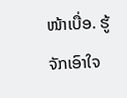ໜ້າເບື່ອ. ຮູ້ຈັກເອົາໃຈ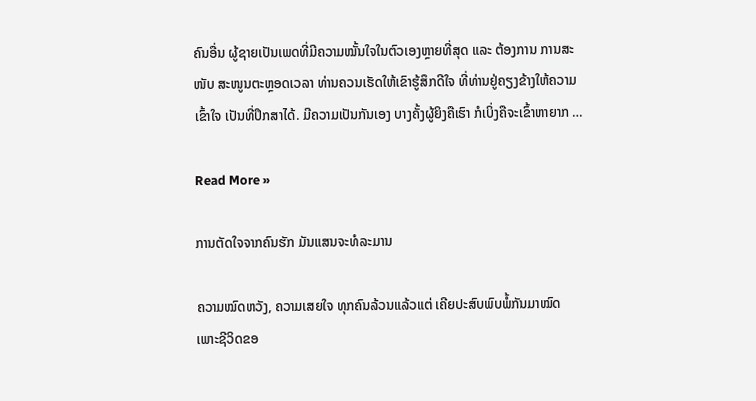ຄົນອື່ນ ຜູ້ຊາຍເປັນເພດທີ່ມີຄວາມໝັ້ນໃຈໃນຕົວເອງຫຼາຍທີ່ສຸດ ແລະ ຕ້ອງການ ການສະໜັບ ສະໜູນຕະຫຼອດເວລາ ທ່ານຄວນເຮັດໃຫ້ເຂົາຮູ້ສຶກດີໃຈ ທີ່ທ່ານຢູ່ຄຽງຂ້າງໃຫ້ຄວາມເຂົ້າໃຈ ເປັນທີ່ປຶກສາໄດ້. ມີຄວາມເປັນກັນເອງ ບາງຄັ້ງຜູ້ຍິງຄືເຮົາ ກໍເບິ່ງຄືຈະເຂົ້າຫາຍາກ …

Read More »

ການຕັດໃຈຈາກຄົນຮັກ ມັນແສນຈະທໍລະມານ

ຄວາມໝົດຫວັງ, ຄວາມເສຍໃຈ ທຸກຄົນລ້ວນແລ້ວແຕ່ ເຄີຍປະສົບພົບພໍ້ກັນມາໝົດ ເພາະຊີວິດຂອ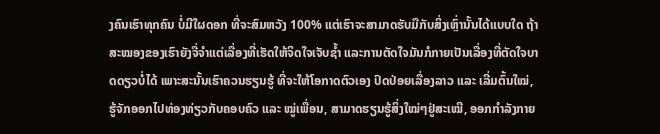ງຄົນເຮົາທຸກຄົນ ບໍ່ມີໃຜດອກ ທີ່ຈະສົມຫວັງ 100% ແຕ່ເຮົາຈະສາມາດຮັບມືກັບສິ່ງເຫຼົ່ານັ້ນໄດ້ແບບໃດ ຖ້າສະໝອງຂອງເຮົາຍັງຈື່ຈໍາແຕ່ເລື່ອງທີ່ເຮັດໃຫ້ຈິດໃຈເຈັບຊໍ້າ ແລະການຕັດໃຈມັນກໍກາຍເປັນເລື່ອງທີ່ຕັດໃຈບາດດຽວບໍ່ໄດ້ ເພາະສະນັ້ນເຮົາຄວນຮຽນຮູ້ ທີ່ຈະໃຫ້ໂອກາດຕົວເອງ ປົດປ່ອຍເລື່ອງລາວ ແລະ ເລີ່ມຕົ້ນໃໝ່, ຮູ້ຈັກອອກໄປທ່ອງທ່ຽວກັບຄອບຄົວ ແລະ ໝູ່ເພື່ອນ, ສາມາດຮຽນຮູ້ສິ່ງໃໝ່ໆຢູ່ສະເໝີ, ອອກກໍາລັງກາຍ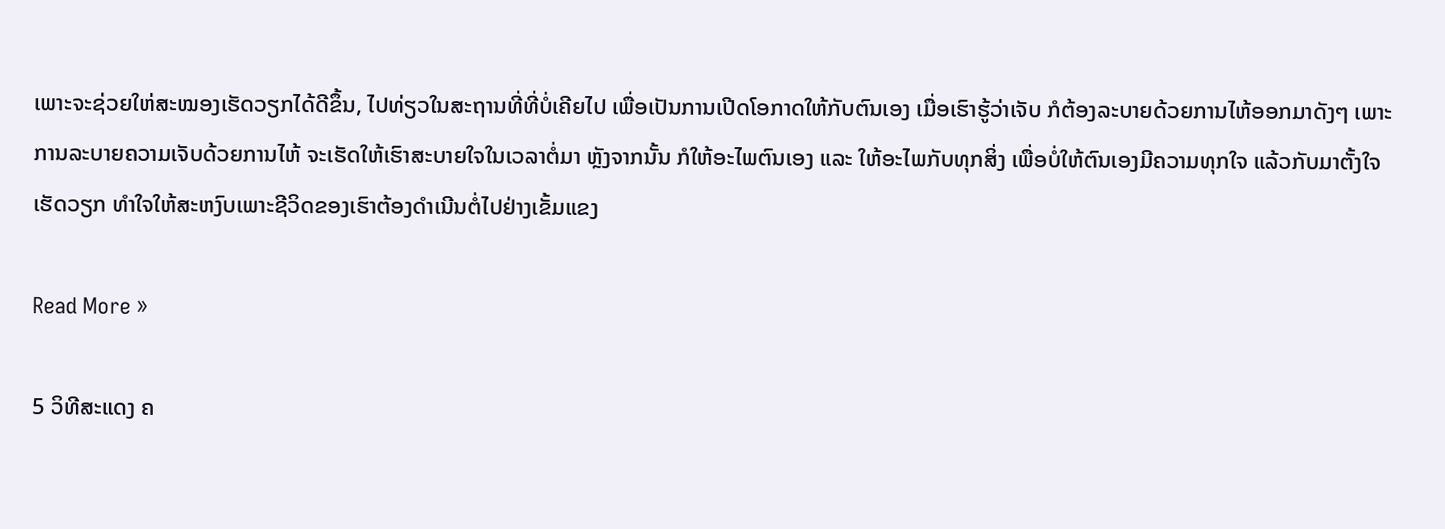ເພາະຈະຊ່ວຍໃຫ່ສະໝອງເຮັດວຽກໄດ້ດີຂຶ້ນ, ໄປທ່ຽວໃນສະຖານທີ່ທີ່ບໍ່ເຄີຍໄປ ເພື່ອເປັນການເປີດໂອກາດໃຫ້ກັບຕົນເອງ ເມື່ອເຮົາຮູ້ວ່າເຈັບ ກໍຕ້ອງລະບາຍດ້ວຍການໄຫ້ອອກມາດັງໆ ເພາະການລະບາຍຄວາມເຈັບດ້ວຍການໄຫ້ ຈະເຮັດໃຫ້ເຮົາສະບາຍໃຈໃນເວລາຕໍ່ມາ ຫຼັງຈາກນັ້ນ ກໍໃຫ້ອະໄພຕົນເອງ ແລະ ໃຫ້ອະໄພກັບທຸກສິ່ງ ເພື່ອບໍ່ໃຫ້ຕົນເອງມີຄວາມທຸກໃຈ ແລ້ວກັບມາຕັ້ງໃຈເຮັດວຽກ ທຳໃຈໃຫ້ສະຫງົບເພາະຊີວິດຂອງເຮົາຕ້ອງດໍາເນີນຕໍ່ໄປຢ່າງເຂັ້ມແຂງ

Read More »

5 ວິທີສະແດງ ຄ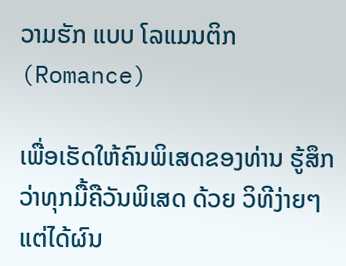ວາມຮັກ ແບບ ໂລແມນຕິກ (Romance)

ເພື່ອເຮັດໃຫ້ຄົນພິເສດຂອງທ່ານ ຮູ້ສຶກວ່າທຸກມື້ຄືວັນພິເສດ ດ້ວຍ ວິທີງ່າຍໆ ແຕ່ໄດ້ຜົນ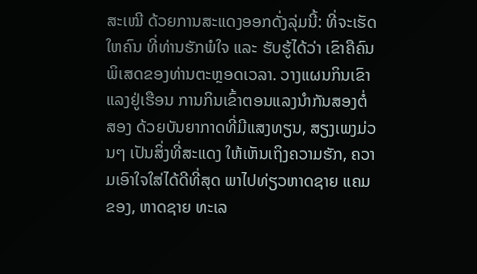ສະເໝີ ດ້ວຍການສະແດງອອກດັ່ງລຸ່ມນີ້: ທີ່ຈະເຮັດໃຫຄົນ ທີ່ທ່ານຮັກພໍໃຈ ແລະ ຮັບຮູ້ໄດ້ວ່າ ເຂົາຄືຄົນພິເສດຂອງທ່ານຕະຫຼອດເວລາ. ວາງແຜນກິນເຂົາແລງຢູ່ເຮືອນ ການກິນເຂົ້າຕອນແລງນຳກັນສອງຕໍ່ສອງ ດ້ວຍບັນຍາກາດທີ່ມີແສງທຽນ, ສຽງເພງມ່ວນໆ ເປັນສິ່ງທີ່ສະແດງ ໃຫ້ເຫັນເຖິງຄວາມຮັກ, ຄວາມເອົາໃຈໃສ່ໄດ້ດີທີ່ສຸດ ພາໄປທ່ຽວຫາດຊາຍ ແຄມຂອງ, ຫາດຊາຍ ທະເລ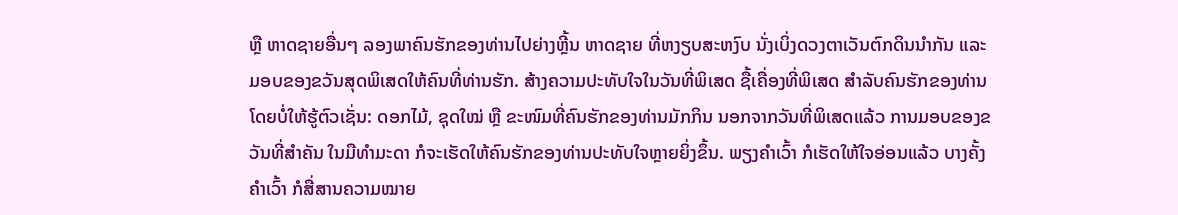ຫຼື ຫາດຊາຍອື່ນໆ ລອງພາຄົນຮັກຂອງທ່ານໄປຍ່າງຫຼີ້ນ ຫາດຊາຍ ທີ່ຫງຽບສະຫງົບ ນັ່ງເບິ່ງດວງຕາເວັນຕົກດິນນໍາກັນ ແລະ ມອບຂອງຂວັນສຸດພິເສດໃຫ້ຄົນທີ່ທ່ານຮັກ. ສ້າງຄວາມປະທັບໃຈໃນວັນທີ່ພິເສດ ຊື້ເຄື່ອງທີ່ພິເສດ ສຳລັບຄົນຮັກຂອງທ່ານ ໂດຍບໍ່ໃຫ້ຮູ້ຕົວເຊັ່ນ: ດອກໄມ້, ຊຸດໃໝ່ ຫຼື ຂະໜົມທີ່ຄົນຮັກຂອງທ່ານມັກກິນ ນອກຈາກວັນທີ່ພິເສດແລ້ວ ການມອບຂອງຂວັນທີ່ສໍາຄັນ ໃນມືທຳມະດາ ກໍຈະເຮັດໃຫ້ຄົນຮັກຂອງທ່ານປະທັບໃຈຫຼາຍຍິ່ງຂຶ້ນ. ພຽງຄໍາເວົ້າ ກໍເຮັດໃຫ້ໃຈອ່ອນແລ້ວ ບາງຄັ້ງຄໍາເວົ້າ ກໍສື່ສານຄວາມໝາຍ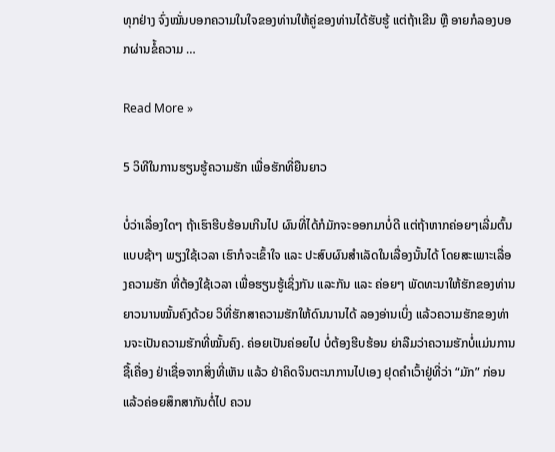ທຸກຢ່າງ ຈົ່ງໝັ່ນບອກຄວາມໃນໃຈຂອງທ່ານໃຫ້ຄູ່ຂອງທ່ານໄດ້ຮັບຮູ້ ແຕ່ຖ້າເຂີນ ຫຼື ອາຍກໍລອງບອກຜ່ານຂໍ້ຄວາມ …

Read More »

5 ວິທີໃນການຮຽນຮູ້ຄວາມຮັກ ເພື່ອຮັກທີ່ຍືນຍາວ

ບໍ່ວ່າເລື່ອງໃດໆ ຖ້າເຮົາຮີບຮ້ອນເກີນໄປ ຜົນທີ່ໄດ້ກໍມັກຈະອອກມາບໍ່ດີ ແຕ່ຖ້າຫາກຄ່ອຍໆເລີ່ມຕົ້ນແບບຊ້າໆ ພຽງໃຊ້ເວລາ ເຮົາກໍຈະເຂົ້າໃຈ ແລະ ປະສົບຜົນສຳເລັດໃນເລື່ອງນັ້ນໄດ້ ໂດຍສະເພາະເລື່ອງຄວາມຮັກ ທີ່ຕ້ອງໃຊ້ເວລາ ເພື່ອຮຽນຮູ້ເຊິ່ງກັນ ແລະກັນ ແລະ ຄ່ອຍໆ ພັດທະນາໃຫ້ຮັກຂອງທ່ານຍາວນານໝັ້ນຄົງດ້ວຍ ວິທີ່ຮັກສາຄວາມຮັກໃຫ້ດົນນານໄດ້ ລອງອ່ານເບິ່ງ ແລ້ວຄວາມຮັກຂອງທ່ານຈະເປັນຄວາມຮັກທີ່ໝັ້ນຄົງ. ຄ່ອຍເປັນຄ່ອຍໄປ ບໍ່ຕ້ອງຮີບຮ້ອນ ຍ່າລືມວ່າຄວາມຮັກບໍ່ແມ່ນການຊື້ເຄື່ອງ ຢ່າເຊື່ອຈາກສິ່ງທີ່ເຫັນ ແລ້ວ ຢ່າຄິດຈິນຕະນາການໄປເອງ ຢຸດຄໍາເວົ້າຢູ່ທີ່ວ່າ “ມັກ” ກ່ອນ ແລ້ວຄ່ອຍສຶກສາກັນຕໍ່ໄປ ຄວນ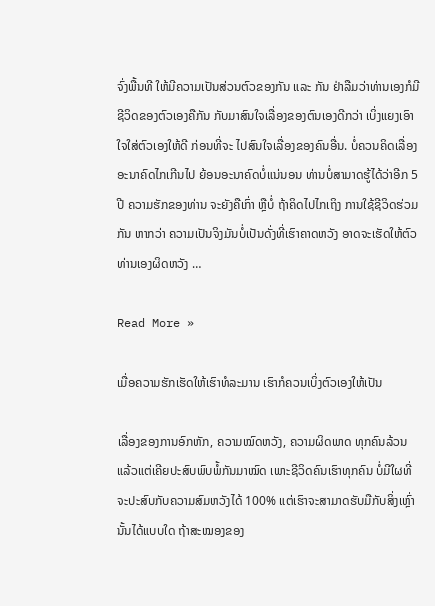ຈົ່ງພື້ນທີ ໃຫ້ມີຄວາມເປັນສ່ວນຕົວຂອງກັນ ແລະ ກັນ ຢ່າລືມວ່າທ່ານເອງກໍມີຊີວິດຂອງຕົວເອງຄືກັນ ກັບມາສົນໃຈເລື່ອງຂອງຕົນເອງດີກວ່າ ເບິ່ງແຍງເອົາໃຈໃສ່ຕົວເອງໃຫ້ດີ ກ່ອນທີ່ຈະ ໄປສົນໃຈເລື່ອງຂອງຄົນອື່ນ. ບໍ່ຄວນຄິດເລື່ອງອະນາຄົດໄກເກີນໄປ ຍ້ອນອະນາຄົດບໍ່ແນ່ນອນ ທ່ານບໍ່ສາມາດຮູ້ໄດ້ວ່າອີກ 5 ປີ ຄວາມຮັກຂອງທ່ານ ຈະຍັງຄືເກົ່າ ຫຼືບໍ່ ຖ້າຄິດໄປໄກເຖິງ ການໃຊ້ຊີວິດຮ່ວມກັນ ຫາກວ່າ ຄວາມເປັນຈິງມັນບໍ່ເປັນດັ່ງທີ່ເຮົາຄາດຫວັງ ອາດຈະເຮັດໃຫ້ຕົວທ່ານເອງຜິດຫວັງ …

Read More »

ເມື່ອຄວາມຮັກເຮັດໃຫ້ເຮົາທໍລະມານ ເຮົາກໍຄວນເບິ່ງຕົວເອງໃຫ້ເປັນ

ເລື່ອງຂອງການອົກຫັກ, ຄວາມໝົດຫວັງ, ຄວາມຜິດພາດ ທຸກຄົນລ້ວນແລ້ວແຕ່ເຄີຍປະສົບພົບພໍ້ກັນມາໝົດ ເພາະຊີວິດຄົນເຮົາທຸກຄົນ ບໍ່ມີໃຜທີ່ຈະປະສົບກັບຄວາມສົມຫວັງໄດ້ 100% ແຕ່ເຮົາຈະສາມາດຮັບມືກັບສິ່ງເຫຼົ່ານັ້ນໄດ້ແບບໃດ ຖ້າສະໝອງຂອງ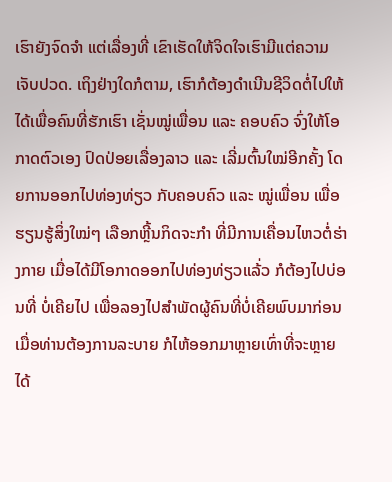ເຮົາຍັງຈົດຈຳ ແຕ່ເລື່ອງທີ່ ເຂົາເຮັດໃຫ້ຈິດໃຈເຮົາມີແຕ່ຄວາມເຈັບປວດ. ເຖິງຢ່າງໃດກໍຕາມ, ເຮົາກໍຕ້ອງດຳເນີນຊີວິດຕໍ່ໄປໃຫ້ໄດ້ເພື່ອຄົນທີ່ຮັກເຮົາ ເຊັ່ນໝູ່ເພື່ອນ ແລະ ຄອບຄົວ ຈົ່ງໃຫ້ໂອກາດຕົວເອງ ປົດປ່ອຍເລື່ອງລາວ ແລະ ເລີ່ມຕົ້ນໃໝ່ອີກຄັ້ງ ໂດຍການອອກໄປທ່ອງທ່ຽວ ກັບຄອບຄົວ ແລະ ໝູ່ເພື່ອນ ເພື່ອຮຽນຮູ້ສິ່ງໃໝ່ໆ ເລືອກຫຼີ້ນກິດຈະກໍາ ທີ່ມີການເຄື່ອນໄຫວຕໍ່ຮ່າງກາຍ ເມື່ອໄດ້ມີໂອກາດອອກໄປທ່ອງທ່ຽວແລ້່ວ ກໍຕ້ອງໄປບ່ອນທີ່ ບໍ່ເຄີຍໄປ ເພື່ອລອງໄປສໍາພັດຜູ້ຄົນທີ່ບໍ່ເຄີຍພົບມາກ່ອນ ເມື່ອທ່ານຕ້ອງການລະບາຍ ກໍໄຫ້ອອກມາຫຼາຍເທົ່າທີ່ຈະຫຼາຍໄດ້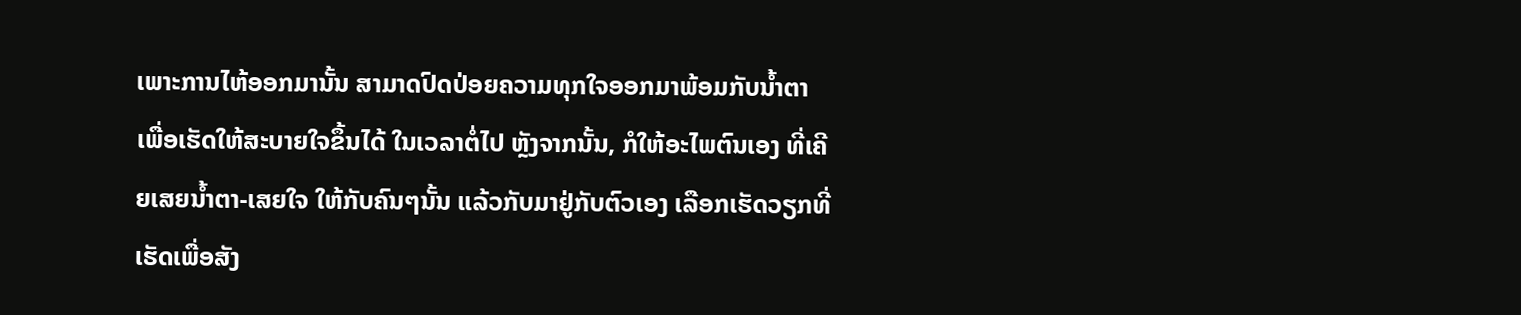ເພາະການໄຫ້ອອກມານັ້ນ ສາມາດປົດປ່ອຍຄວາມທຸກໃຈອອກມາພ້ອມກັບນໍ້າຕາ ເພື່ອເຮັດໃຫ້ສະບາຍໃຈຂຶ້ນໄດ້ ໃນເວລາຕໍ່ໄປ ຫຼັງຈາກນັ້ນ, ກໍໃຫ້ອະໄພຕົນເອງ ທີ່ເຄີຍເສຍນໍ້າຕາ-ເສຍໃຈ ໃຫ້ກັບຄົນໆນັ້ນ ແລ້ວກັບມາຢູ່ກັບຕົວເອງ ເລືອກເຮັດວຽກທີ່ ເຮັດເພື່ອສັງ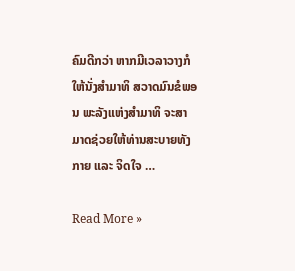ຄົມດີກວ່າ ຫາກມີເວລາວາງກໍໃຫ້ນັ່ງສຳມາທິ ສວາດມົນຂໍພອນ ພະລັງແຫ່ງສໍາມາທິ ຈະສາມາດຊ່ວຍໃຫ້ທ່ານສະບາຍທັງກາຍ ແລະ ຈິດໃຈ …

Read More »